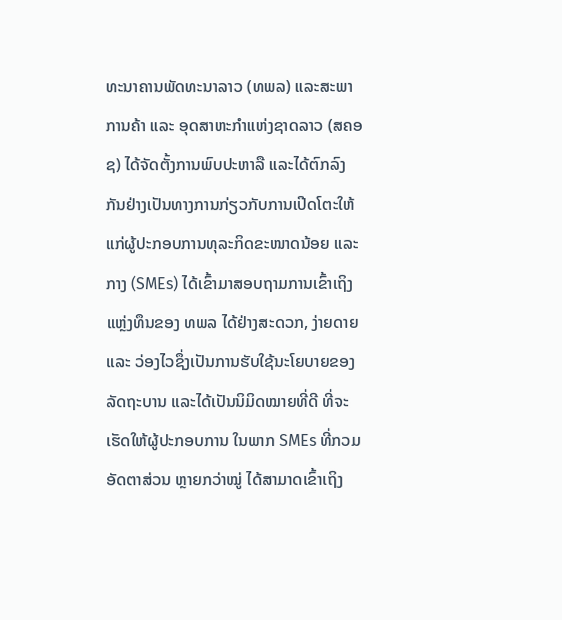ທະນາຄານພັດທະນາລາວ (ທພລ) ແລະສະພາການຄ້າ ແລະ ອຸດສາຫະກໍາແຫ່ງຊາດລາວ (ສຄອຊ) ໄດ້ຈັດຕັ້ງການພົບປະຫາລື ແລະໄດ້ຕົກລົງກັນຢ່າງເປັນທາງການກ່ຽວກັບການເປີດໂຕະໃຫ້ແກ່ຜູ້ປະກອບການທຸລະກິດຂະໜາດນ້ອຍ ແລະກາງ (SMEs) ໄດ້ເຂົ້າມາສອບຖາມການເຂົ້າເຖິງແຫຼ່ງທຶນຂອງ ທພລ ໄດ້ຢ່າງສະດວກ, ງ່າຍດາຍ ແລະ ວ່ອງໄວຊຶ່ງເປັນການຮັບໃຊ້ນະໂຍບາຍຂອງລັດຖະບານ ແລະໄດ້ເປັນນິມິດໝາຍທີ່ດີ ທີ່ຈະເຮັດໃຫ້ຜູ້ປະກອບການ ໃນພາກ SMEs ທີ່ກວມອັດຕາສ່ວນ ຫຼາຍກວ່າໝູ່ ໄດ້ສາມາດເຂົ້າເຖິງ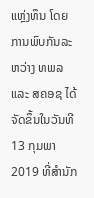ແຫຼ່ງທຶນ ໂດຍການພົບກັນລະຫວ່າງ ທພລ ແລະ ສຄອຊ ໄດ້ຈັດຂຶ້ນໃນວັນທີ 13 ກຸມພາ 2019 ທີ່ສໍານັກ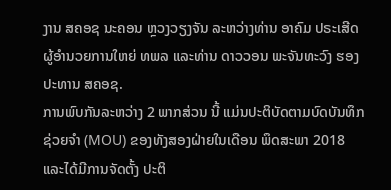ງານ ສຄອຊ ນະຄອນ ຫຼວງວຽງຈັນ ລະຫວ່າງທ່ານ ອາຄົມ ປຣະເສີດ ຜູ້ອໍານວຍການໃຫຍ່ ທພລ ແລະທ່ານ ດາວວອນ ພະຈັນທະວົງ ຮອງ ປະທານ ສຄອຊ.
ການພົບກັນລະຫວ່າງ 2 ພາກສ່ວນ ນີ້ ແມ່ນປະຕິບັດຕາມບົດບັນທຶກຊ່ວຍຈຳ (MOU) ຂອງທັງສອງຝ່າຍໃນເດືອນ ພຶດສະພາ 2018 ແລະໄດ້ມີການຈັດຕັ້ງ ປະຕິ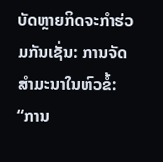ບັດຫຼາຍກິດຈະກຳຮ່ວມກັນເຊັ່ນ: ການຈັດສຳມະນາໃນຫົວຂໍ້: “ການ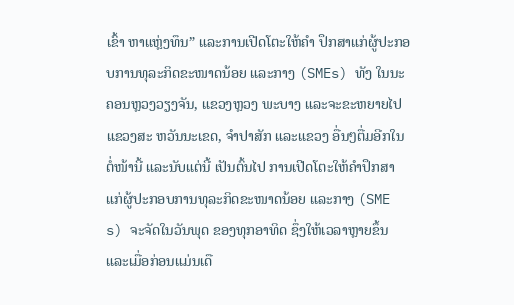ເຂົ້າ ຫາແຫຼ່ງທຶນ” ແລະການເປີດໂຕະໃຫ້ຄໍາ ປຶກສາແກ່ຜູ້ປະກອບການທຸລະກິດຂະໜາດນ້ອຍ ແລະກາງ (SMEs) ທັງ ໃນນະຄອນຫຼວງວຽງຈັນ, ແຂວງຫຼວງ ພະບາງ ແລະຈະຂະຫຍາຍໄປແຂວງສະ ຫວັນນະເຂດ, ຈໍາປາສັກ ແລະແຂວງ ອື່ນໆຕື່ມອີກໃນຕໍ່ໜ້ານີ້ ແລະນັບແຕ່ນີ້ ເປັນຕົ້ນໄປ ການເປີດໂຕະໃຫ້ຄໍາປຶກສາ ແກ່ຜູ້ປະກອບການທຸລະກິດຂະໜາດນ້ອຍ ແລະກາງ (SME s) ຈະຈັດໃນວັນພຸດ ຂອງທຸກອາທິດ ຊຶ່ງໃຫ້ເວລາຫຼາຍຂຶ້ນ ແລະເມື່ອກ່ອນແມ່ນເດື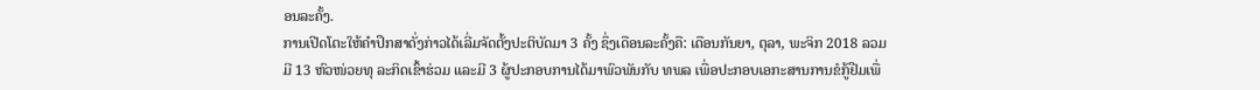ອນລະຄັ້ງ.
ການເປີດໂຕະໃຫ້ຄຳປຶກສາດັ່ງກ່າວໄດ້ເລີ່ມຈັດຕັ້ງປະຕິບັດມາ 3 ຄັ້ງ ຊຶ່ງເດືອນລະຄັ້ງຄື: ເດືອນກັນຍາ, ຕຸລາ, ພະຈິກ 2018 ລວມມີ 13 ຫົວໜ່ວຍທຸ ລະກິດເຂົ້າຮ່ວມ ແລະມີ 3 ຜູ້ປະກອບການໄດ້ມາພົວພັນກັບ ທພລ ເພື່ອປະກອບເອກະສານການຂໍກູ້ຢືມເພື່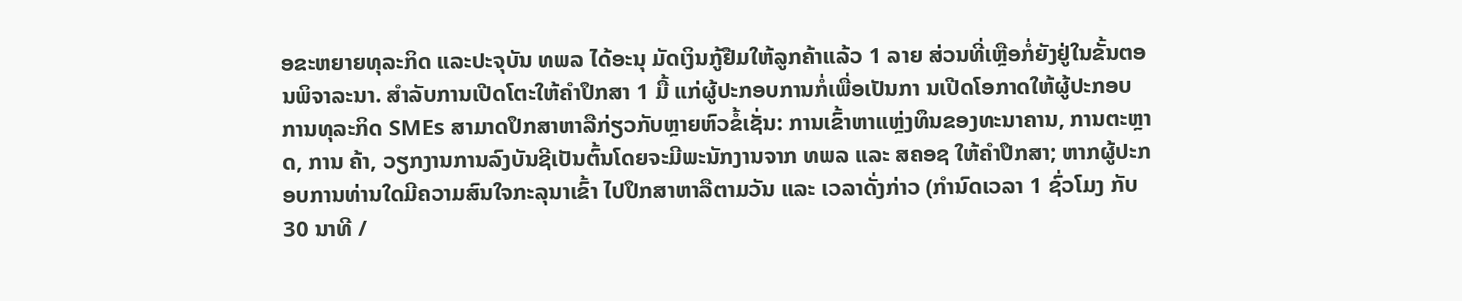ອຂະຫຍາຍທຸລະກິດ ແລະປະຈຸບັນ ທພລ ໄດ້ອະນຸ ມັດເງິນກູ້ຢືມໃຫ້ລູກຄ້າແລ້ວ 1 ລາຍ ສ່ວນທີ່ເຫຼືອກໍ່ຍັງຢູ່ໃນຂັ້ນຕອນພິຈາລະນາ. ສໍາລັບການເປີດໂຕະໃຫ້ຄຳປຶກສາ 1 ມື້ ແກ່ຜູ້ປະກອບການກໍ່ເພື່ອເປັນກາ ນເປີດໂອກາດໃຫ້ຜູ້ປະກອບການທຸລະກິດ SMEs ສາມາດປຶກສາຫາລືກ່ຽວກັບຫຼາຍຫົວຂໍ້ເຊັ່ນ: ການເຂົ້າຫາແຫຼ່ງທຶນຂອງທະນາຄານ, ການຕະຫຼາດ, ການ ຄ້າ, ວຽກງານການລົງບັນຊີເປັນຕົ້ນໂດຍຈະມີພະນັກງານຈາກ ທພລ ແລະ ສຄອຊ ໃຫ້ຄຳປຶກສາ; ຫາກຜູ້ປະກອບການທ່ານໃດມີຄວາມສົນໃຈກະລຸນາເຂົ້າ ໄປປຶກສາຫາລືຕາມວັນ ແລະ ເວລາດັ່ງກ່າວ (ກໍານົດເວລາ 1 ຊົ່ວໂມງ ກັບ 30 ນາທີ /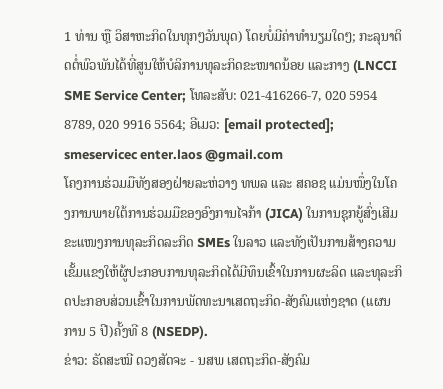1 ທ່ານ ຫຼື ວິສາຫະກິດໃນທຸກໆວັນພຸດ) ໂດຍບໍ່ມີຄ່າທໍານຽມໃດໆ; ກະລຸນາຕິດຕໍ່ພົວພັນໄດ້ທີ່ສູນໃຫ້ບໍລິການທຸລະກິດຂະໜາດນ້ອຍ ແລະກາງ (LNCCI SME Service Center; ໂທລະສັບ: 021-416266-7, 020 5954 8789, 020 9916 5564; ອີເມວ: [email protected]; smeservicec enter.laos @gmail.com
ໂຄງການຮ່ວມມືທັງສອງຝ່າຍລະຫ່ວາງ ທພລ ແລະ ສຄອຊ ແມ່ນໜຶ່ງໃນໂຄງການພາຍໃຕ້ການຮ່ວມມືຂອງອົງການໄຈກ້າ (JICA) ໃນການຊຸກຍູ້ສົ່ງເສີມຂະແໜງການທຸລະກິດລະກິດ SMEs ໃນລາວ ແລະທັງເປັນການສ້າງຄວາມເຂັ້ມແຂງໃຫ້ຜູ້ປະກອບການທຸລະກິດໄດ້ມີທຶນເຂົ້າໃນການຜະລິດ ແລະທຸລະກິດປະກອບສ່ວນເຂົ້າໃນການພັດທະນາເສດຖະກິດ-ສັງຄົມແຫ່ງຊາດ (ແຜນການ 5 ປີ)ຄັ້ງທີ 8 (NSEDP).
ຂ່າວ: ຣັດສະໝີ ດວງສັດຈະ - ນສພ ເສດຖະກິດ-ສັງຄົມ